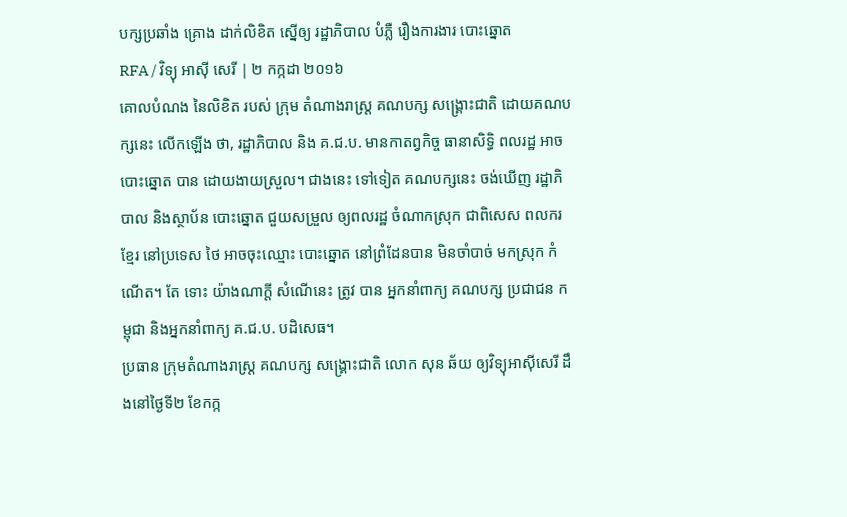បក្សប្រឆាំង គ្រោង ដាក់លិខិត ស្នើឲ្យ រដ្ឋាភិបាល បំភ្លឺ រឿងការងារ បោះឆ្នោត
RFA / វិទ្យុ អាស៊ី សេរី | ២ កក្កដា ២០១៦
គោលបំណង នៃលិខិត របស់ ក្រុម តំណាងរាស្ត្រ គណបក្ស សង្គ្រោះជាតិ ដោយគណបក្សនេះ លើកឡើង ថា, រដ្ឋាភិបាល និង គ.ជ.ប. មានកាតព្វកិច្ច ធានាសិទ្ធិ ពលរដ្ឋ អាចបោះឆ្នោត បាន ដោយងាយស្រួល។ ជាងនេះ ទៅទៀត គណបក្សនេះ ចង់ឃើញ រដ្ឋាភិបាល និងស្ថាប័ន បោះឆ្នោត ជួយសម្រួល ឲ្យពលរដ្ឋ ចំណាកស្រុក ជាពិសេស ពលករខ្មែរ នៅប្រទេស ថៃ អាចចុះឈ្មោះ បោះឆ្នោត នៅព្រំដែនបាន មិនចាំបាច់ មកស្រុក កំណើត។ តែ ទោះ យ៉ាងណាក្តី សំណើនេះ ត្រូវ បាន អ្នកនាំពាក្យ គណបក្ស ប្រជាជន កម្ពុជា និងអ្នកនាំពាក្យ គ.ជ.ប. បដិសេធ។
ប្រធាន ក្រុមតំណាងរាស្ត្រ គណបក្ស សង្គ្រោះជាតិ លោក សុន ឆ័យ ឲ្យវិទ្យុអាស៊ីសេរី ដឹងនៅថ្ងៃទី២ ខែកក្ក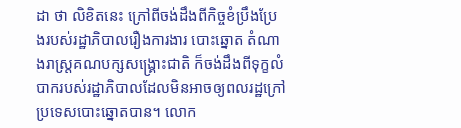ដា ថា លិខិតនេះ ក្រៅពីចង់ដឹងពីកិច្ចខំប្រឹងប្រែងរបស់រដ្ឋាភិបាលរឿងការងារ បោះឆ្នោត តំណាងរាស្ត្រគណបក្សសង្គ្រោះជាតិ ក៏ចង់ដឹងពីទុក្ខលំបាករបស់រដ្ឋាភិបាលដែលមិនអាចឲ្យពលរដ្ឋក្រៅ ប្រទេសបោះឆ្នោតបាន។ លោក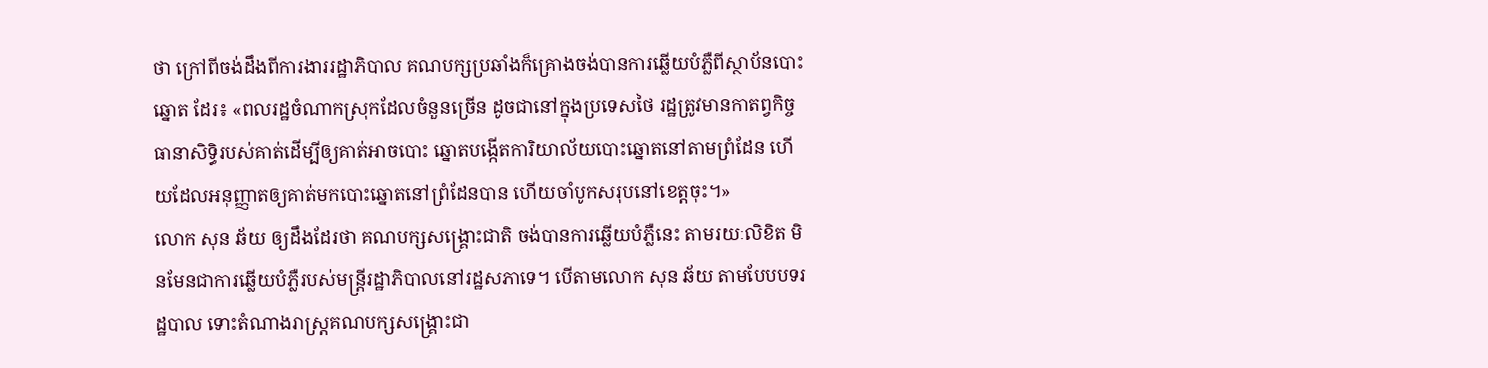ថា ក្រៅពីចង់ដឹងពីការងាររដ្ឋាភិបាល គណបក្សប្រឆាំងក៏គ្រោងចង់បានការឆ្លើយបំភ្លឺពីស្ថាប័នបោះឆ្នោត ដែរ៖ «ពលរដ្ឋចំណាកស្រុកដែលចំនួនច្រើន ដូចជានៅក្នុងប្រទេសថៃ រដ្ឋត្រូវមានកាតព្វកិច្ចធានាសិទ្ធិរបស់គាត់ដើម្បីឲ្យគាត់អាចបោះ ឆ្នោតបង្កើតការិយាល័យបោះឆ្នោតនៅតាមព្រំដែន ហើយដែលអនុញ្ញាតឲ្យគាត់មកបោះឆ្នោតនៅព្រំដែនបាន ហើយចាំបូកសរុបនៅខេត្តចុះ។»
លោក សុន ឆ័យ ឲ្យដឹងដែរថា គណបក្សសង្គ្រោះជាតិ ចង់បានការឆ្លើយបំភ្លឺនេះ តាមរយៈលិខិត មិនមែនជាការឆ្លើយបំភ្លឺរបស់មន្ត្រីរដ្ឋាភិបាលនៅរដ្ឋសភាទេ។ បើតាមលោក សុន ឆ័យ តាមបែបបទរដ្ឋបាល ទោះតំណាងរាស្ត្រគណបក្សសង្គ្រោះជា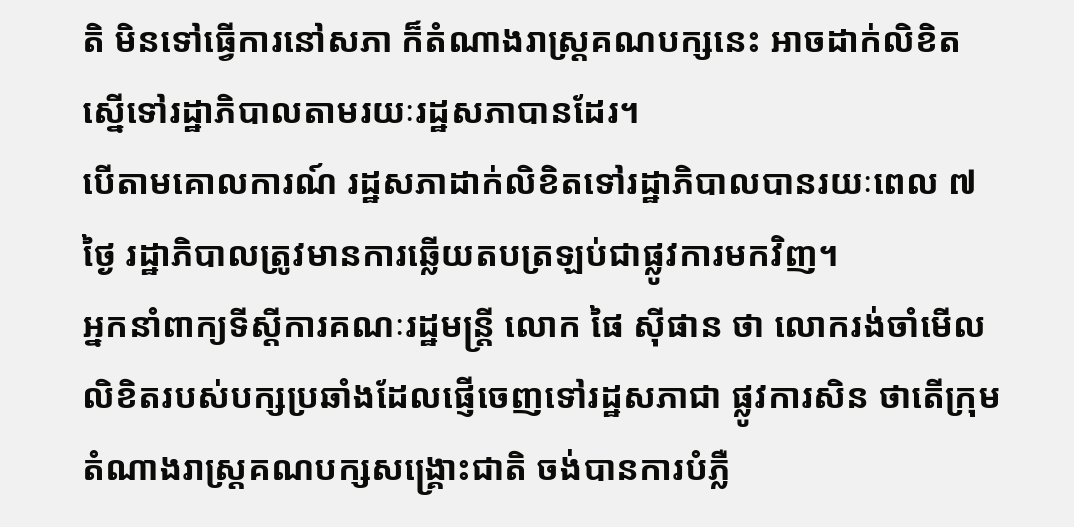តិ មិនទៅធ្វើការនៅសភា ក៏តំណាងរាស្ត្រគណបក្សនេះ អាចដាក់លិខិតស្នើទៅរដ្ឋាភិបាលតាមរយៈរដ្ឋសភាបានដែរ។
បើតាមគោលការណ៍ រដ្ឋសភាដាក់លិខិតទៅរដ្ឋាភិបាលបានរយៈពេល ៧ថ្ងៃ រដ្ឋាភិបាលត្រូវមានការឆ្លើយតបត្រឡប់ជាផ្លូវការមកវិញ។
អ្នកនាំពាក្យទីស្ដីការគណៈរដ្ឋមន្ត្រី លោក ផៃ ស៊ីផាន ថា លោករង់ចាំមើលលិខិតរបស់បក្សប្រឆាំងដែលផ្ញើចេញទៅរដ្ឋសភាជា ផ្លូវការសិន ថាតើក្រុមតំណាងរាស្ត្រគណបក្សសង្គ្រោះជាតិ ចង់បានការបំភ្លឺ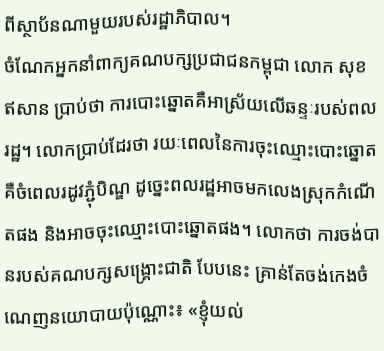ពីស្ថាប័នណាមួយរបស់រដ្ឋាភិបាល។
ចំណែកអ្នកនាំពាក្យគណបក្សប្រជាជនកម្ពុជា លោក សុខ ឥសាន ប្រាប់ថា ការបោះឆ្នោតគឺអាស្រ័យលើឆន្ទៈរបស់ពលរដ្ឋ។ លោកប្រាប់ដែរថា រយៈពេលនៃការចុះឈ្មោះបោះឆ្នោត គឺចំពេលរដូវភ្ជុំបិណ្ឌ ដូច្នេះពលរដ្ឋអាចមកលេងស្រុកកំណើតផង និងអាចចុះឈ្មោះបោះឆ្នោតផង។ លោកថា ការចង់បានរបស់គណបក្សសង្គ្រោះជាតិ បែបនេះ គ្រាន់តែចង់កេងចំណេញនយោបាយប៉ុណ្ណោះ៖ «ខ្ញុំយល់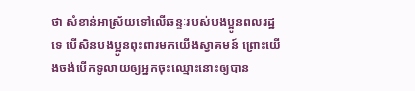ថា សំខាន់អាស្រ័យទៅលើឆន្ទៈរបស់បងប្អូនពលរដ្ឋទេ បើសិនបងប្អូនពុះពារមកយើងស្វាគមន៍ ព្រោះយើងចង់បើកទូលាយឲ្យអ្នកចុះឈ្មោះនោះឲ្យបាន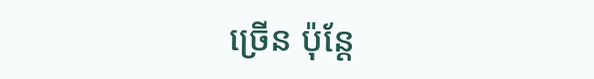ច្រើន ប៉ុន្តែ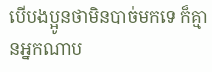បើបងប្អូនថាមិនបាច់មកទេ ក៏គ្មានអ្នកណាប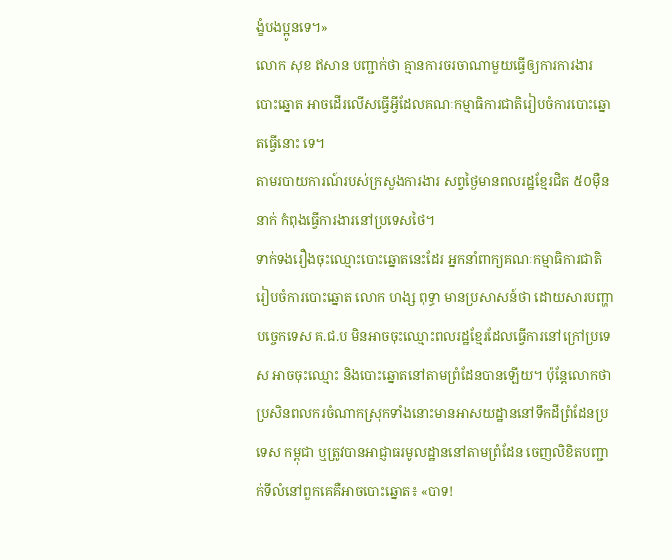ង្ខំបងប្អូនទេ។»
លោក សុខ ឥសាន បញ្ជាក់ថា គ្មានការចរចាណាមួយធ្វើឲ្យការការងារបោះឆ្នោត អាចដើរលើសធ្វើអ្វីដែលគណៈកម្មាធិការជាតិរៀបចំការបោះឆ្នោតធ្វើនោះ ទេ។
តាមរបាយការណ៍របស់ក្រសួងការងារ សព្វថ្ងៃមានពលរដ្ឋខ្មែរជិត ៥០ម៉ឺននាក់ កំពុងធ្វើការងារនៅប្រទេសថៃ។
ទាក់ទងរឿងចុះឈ្មោះបោះឆ្នោតនេះដែរ អ្នកនាំពាក្យគណៈកម្មាធិការជាតិរៀបចំការបោះឆ្នោត លោក ហង្ស ពុទ្ធា មានប្រសាសន៍ថា ដោយសារបញ្ហាបច្ចេកទេស គ.ជ.ប មិនអាចចុះឈ្មោះពលរដ្ឋខ្មែរដែលធ្វើការនៅក្រៅប្រទេស អាចចុះឈ្មោះ និងបោះឆ្នោតនៅតាមព្រំដែនបានឡើយ។ ប៉ុន្តែលោកថា ប្រសិនពលករចំណាកស្រុកទាំងនោះមានអាសយដ្ឋាននៅទឹកដីព្រំដែនប្រទេស កម្ពុជា ឬត្រូវបានអាជ្ញាធរមូលដ្ឋាននៅតាមព្រំដែន ចេញលិខិតបញ្ជាក់ទីលំនៅពួកគេគឺអាចបោះឆ្នោត៖ «បាទ!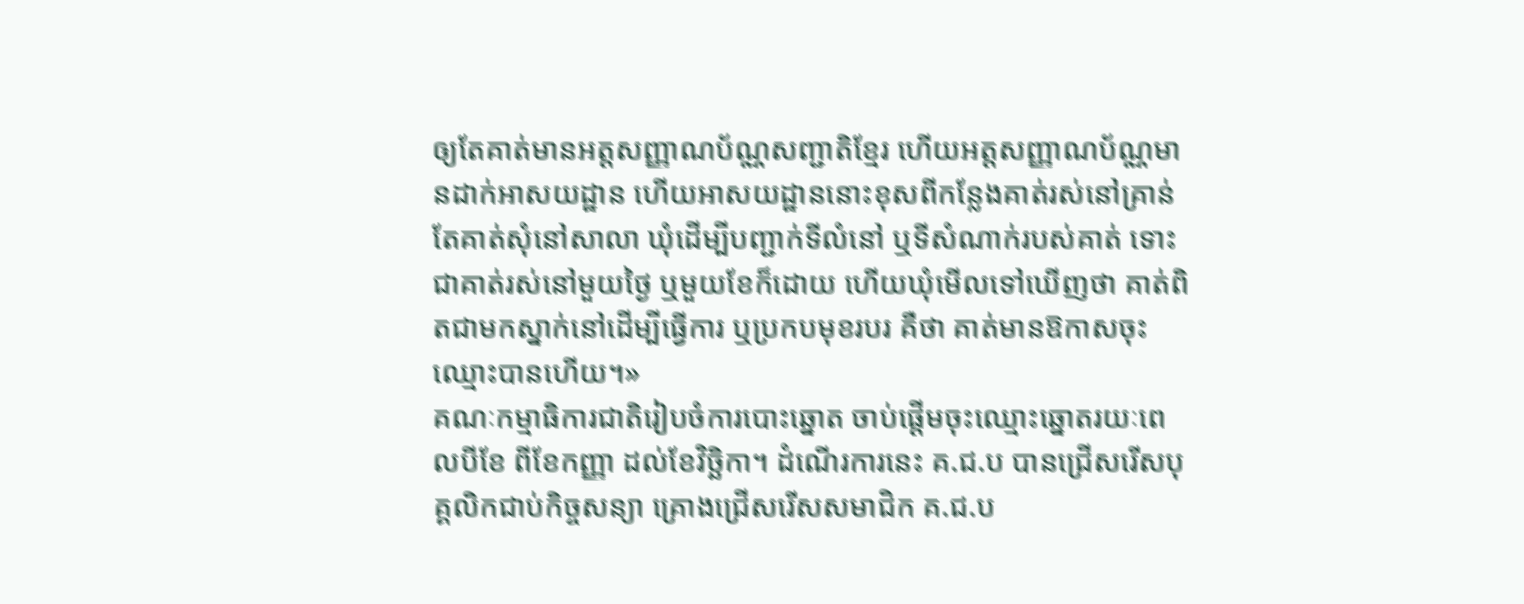ឲ្យតែគាត់មានអត្តសញ្ញាណប័ណ្ណសញ្ជាតិខ្មែរ ហើយអត្តសញ្ញាណប័ណ្ណមានដាក់អាសយដ្ឋាន ហើយអាសយដ្ឋាននោះខុសពីកន្លែងគាត់រស់នៅគ្រាន់តែគាត់សុំនៅសាលា ឃុំដើម្បីបញ្ជាក់ទីលំនៅ ឬទីសំណាក់របស់គាត់ ទោះជាគាត់រស់នៅមួយថ្ងៃ ឬមួយខែក៏ដោយ ហើយឃុំមើលទៅឃើញថា គាត់ពិតជាមកស្នាក់នៅដើម្បីធ្វើការ ឬប្រកបមុខរបរ គឺថា គាត់មានឱកាសចុះឈ្មោះបានហើយ។»
គណៈកម្មាធិការជាតិរៀបចំការបោះឆ្នោត ចាប់ផ្ដើមចុះឈ្មោះឆ្នោតរយៈពេលបីខែ ពីខែកញ្ញា ដល់ខែវិច្ឆិកា។ ដំណើរការនេះ គ.ជ.ប បានជ្រើសរើសបុគ្គលិកជាប់កិច្ចសន្យា គ្រោងជ្រើសរើសសមាជិក គ.ជ.ប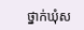ថ្នាក់ឃុំស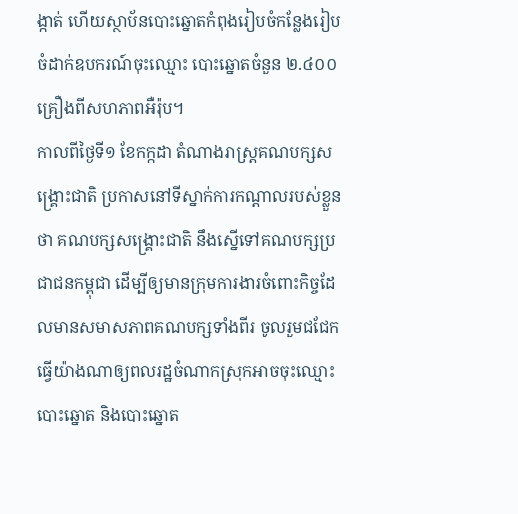ង្កាត់ ហើយស្ថាប័នបោះឆ្នោតកំពុងរៀបចំកន្លែងរៀបចំដាក់ឧបករណ៍ចុះឈ្មោះ បោះឆ្នោតចំនួន ២.៤០០គ្រឿងពីសហភាពអឺរ៉ុប។
កាលពីថ្ងៃទី១ ខែកក្កដា តំណាងរាស្ត្រគណបក្សសង្គ្រោះជាតិ ប្រកាសនៅទីស្នាក់ការកណ្ដាលរបស់ខ្លួនថា គណបក្សសង្គ្រោះជាតិ នឹងស្នើទៅគណបក្សប្រជាជនកម្ពុជា ដើម្បីឲ្យមានក្រុមការងារចំពោះកិច្ចដែលមានសមាសភាពគណបក្សទាំងពីរ ចូលរួមជជែកធ្វើយ៉ាងណាឲ្យពលរដ្ឋចំណាកស្រុកអាចចុះឈ្មោះបោះឆ្នោត និងបោះឆ្នោត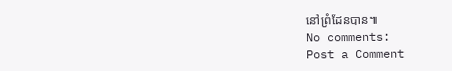នៅព្រំដែនបាន៕
No comments:
Post a Comment